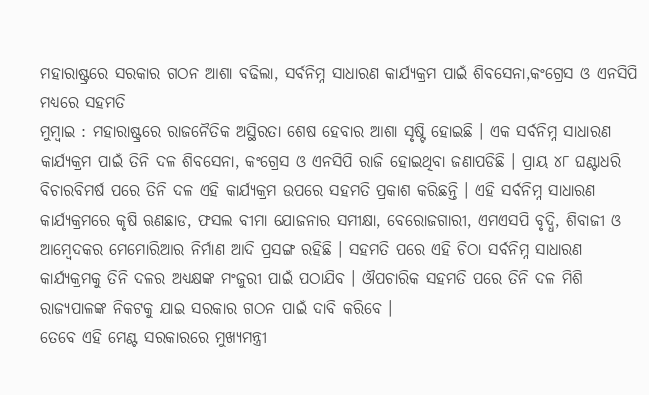ମହାରାଷ୍ଟ୍ରରେ ସରକାର ଗଠନ ଆଶା ବଢିଲା, ସର୍ବନିମ୍ନ ସାଧାରଣ କାର୍ଯ୍ୟକ୍ରମ ପାଇଁ ଶିବସେନା,କଂଗ୍ରେସ ଓ ଏନସିପି ମଧ୍ୟରେ ସହମତି
ମୁମ୍ବାଇ : ମହାରାଷ୍ଟ୍ରରେ ରାଜନୈତିକ ଅସ୍ଥିରତା ଶେଷ ହେବାର ଆଶା ସୃଷ୍ଟି ହୋଇଛି । ଏକ ସର୍ବନିମ୍ନ ସାଧାରଣ କାର୍ଯ୍ୟକ୍ରମ ପାଇଁ ତିନି ଦଳ ଶିବସେନା, କଂଗ୍ରେସ ଓ ଏନସିପି ରାଜି ହୋଇଥିବା ଜଣାପଡିଛି । ପ୍ରାୟ ୪୮ ଘଣ୍ଟାଧରି ବିଚାରବିମର୍ଷ ପରେ ତିନି ଦଳ ଏହି କାର୍ଯ୍ୟକ୍ରମ ଉପରେ ସହମତି ପ୍ରକାଶ କରିଛନ୍ତି । ଏହି ସର୍ବନିମ୍ନ ସାଧାରଣ କାର୍ଯ୍ୟକ୍ରମରେ କୃଷି ଋଣଛାଡ, ଫସଲ ବୀମା ଯୋଜନାର ସମୀକ୍ଷା, ବେରୋଜଗାରୀ, ଏମଏସପି ବୃଦ୍ଧି, ଶିବାଜୀ ଓ ଆମ୍ବେଦକର ମେମୋରିଆର ନିର୍ମାଣ ଆଦି ପ୍ରସଙ୍ଗ ରହିଛି । ସହମତି ପରେ ଏହି ଚିଠା ସର୍ବନିମ୍ନ ସାଧାରଣ କାର୍ଯ୍ୟକ୍ରମକୁ ତିନି ଦଳର ଅଧ୍ୟକ୍ଷଙ୍କ ମଂଜୁରୀ ପାଇଁ ପଠାଯିବ । ଔପଚାରିକ ସହମତି ପରେ ତିନି ଦଳ ମିଶି ରାଜ୍ୟପାଳଙ୍କ ନିକଟକୁ ଯାଇ ସରକାର ଗଠନ ପାଇଁ ଦାବି କରିବେ ।
ତେବେ ଏହି ମେଣ୍ଟ ସରକାରରେ ମୁଖ୍ୟମନ୍ତ୍ରୀ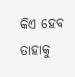କିଏ ହେବ ତାହାକୁ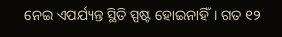ନେଇ ଏପର୍ଯ୍ୟନ୍ତ ସ୍ଥିତି ସ୍ପଷ୍ଟ ହୋଇନାହିଁ। ଗତ ୧୨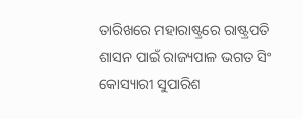ତାରିଖରେ ମହାରାଷ୍ଟ୍ରରେ ରାଷ୍ଟ୍ରପତି ଶାସନ ପାଇଁ ରାଜ୍ୟପାଳ ଭଗତ ସିଂ କୋସ୍ୟାରୀ ସୁପାରିଶ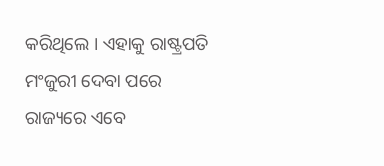କରିଥିଲେ । ଏହାକୁ ରାଷ୍ଟ୍ରପତି ମଂଜୁରୀ ଦେବା ପରେ ରାଜ୍ୟରେ ଏବେ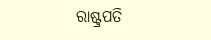ରାଷ୍ଟ୍ରପତି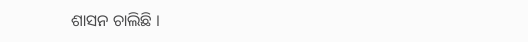ଶାସନ ଚାଲିଛି ।